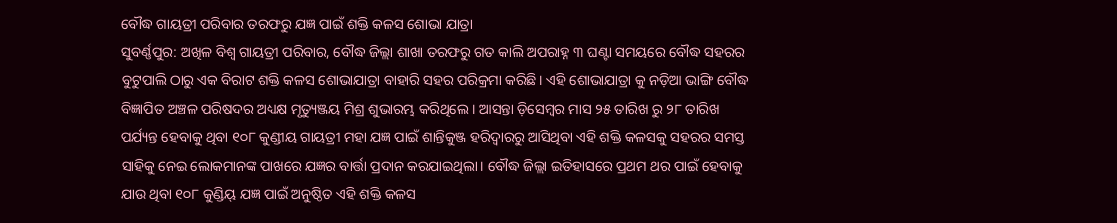ବୌଦ୍ଧ ଗାୟତ୍ରୀ ପରିବାର ତରଫରୁ ଯଜ୍ଞ ପାଇଁ ଶକ୍ତି କଳସ ଶୋଭା ଯାତ୍ରା
ସୁବର୍ଣ୍ଣପୁର: ଅଖିଳ ବିଶ୍ଵ ଗାୟତ୍ରୀ ପରିବାର, ବୌଦ୍ଧ ଜିଲ୍ଲା ଶାଖା ତରଫରୁ ଗତ କାଲି ଅପରାହ୍ନ ୩ ଘଣ୍ଟା ସମୟରେ ବୌଦ୍ଧ ସହରର ବୁଟୁପାଲି ଠାରୁ ଏକ ବିରାଟ ଶକ୍ତି କଳସ ଶୋଭାଯାତ୍ରା ବାହାରି ସହର ପରିକ୍ରମା କରିଛି। ଏହି ଶୋଭାଯାତ୍ରା କୁ ନଡ଼ିଆ ଭାଙ୍ଗି ବୌଦ୍ଧ ବିଜ୍ଞାପିତ ଅଞ୍ଚଳ ପରିଷଦର ଅଧ୍ୟକ୍ଷ ମୃତ୍ୟୁଞ୍ଜୟ ମିଶ୍ର ଶୁଭାରମ୍ଭ କରିଥିଲେ । ଆସନ୍ତା ଡ଼ିସେମ୍ବର ମାସ ୨୫ ତାରିଖ ରୁ ୨୮ ତାରିଖ ପର୍ଯ୍ୟନ୍ତ ହେବାକୁ ଥିବା ୧୦୮ କୁଣ୍ଡୀୟ ଗାୟତ୍ରୀ ମହା ଯଜ୍ଞ ପାଇଁ ଶାନ୍ତିକୁଞ୍ଜ ହରିଦ୍ଵାରରୁ ଆସିଥିବା ଏହି ଶକ୍ତି କଳସକୁ ସହରର ସମସ୍ତ ସାହିକୁ ନେଇ ଲୋକମାନଙ୍କ ପାଖରେ ଯଜ୍ଞର ବାର୍ତ୍ତା ପ୍ରଦାନ କରଯାଇଥିଲା। ବୌଦ୍ଧ ଜିଲ୍ଲା ଇତିହାସରେ ପ୍ରଥମ ଥର ପାଇଁ ହେବାକୁ ଯାଉ ଥିବା ୧୦୮ କୁଣ୍ଡିୟ୍ ଯଜ୍ଞ ପାଇଁ ଅନୁଷ୍ଠିତ ଏହି ଶକ୍ତି କଳସ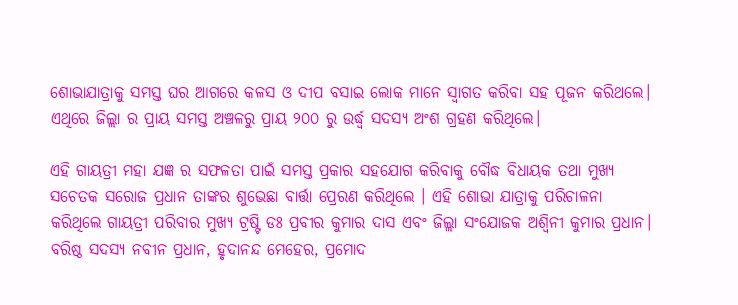ଶୋଭାଯାତ୍ରାକୁ ସମସ୍ତ ଘର ଆଗରେ କଳସ ଓ ଦୀପ ବସାଇ ଲୋକ ମାନେ ସ୍ବାଗତ କରିବା ସହ ପୂଜନ କରିଥଲେ। ଏଥିରେ ଜିଲ୍ଲା ର ପ୍ରାୟ ସମସ୍ତ ଅଞ୍ଚଳରୁ ପ୍ରାୟ ୨୦୦ ରୁ ଉର୍ଦ୍ଧ୍ବ ସଦସ୍ୟ ଅଂଶ ଗ୍ରହଣ କରିଥିଲେ।

ଏହି ଗାୟତ୍ରୀ ମହା ଯଜ୍ଞ ର ସଫଳତା ପାଇଁ ସମସ୍ତ ପ୍ରକାର ସହଯୋଗ କରିବାକୁ ବୌଦ୍ଧ ବିଧାୟକ ତଥା ମୁଖ୍ୟ ସଚେତକ ସରୋଜ ପ୍ରଧାନ ତାଙ୍କର ଶୁଭେଛା ବାର୍ତ୍ତା ପ୍ରେରଣ କରିଥିଲେ । ଏହି ଶୋଭା ଯାତ୍ରାକୁ ପରିଚାଳନା କରିଥିଲେ ଗାୟତ୍ରୀ ପରିବାର ମୁଖ୍ୟ ଟ୍ରଷ୍ଟି ଡଃ ପ୍ରବୀର କୁମାର ଦାସ ଏବଂ ଜିଲ୍ଲା ସଂଯୋଜକ ଅଶ୍ୱିନୀ କୁମାର ପ୍ରଧାନ। ବରିଷ୍ଠ ସଦସ୍ୟ ନବୀନ ପ୍ରଧାନ, ହୃଦାନନ୍ଦ ମେହେର, ପ୍ରମୋଦ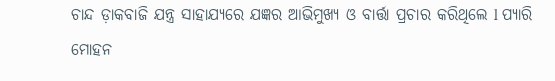ଚାନ୍ଦ ଡ଼ାକବାଜି ଯନ୍ତ୍ର ସାହାଯ୍ୟରେ ଯଜ୍ଞର ଆଭିମୁଖ୍ୟ ଓ ବାର୍ତ୍ତା ପ୍ରଚାର କରିଥିଲେ l ପ୍ୟାରି ମୋହନ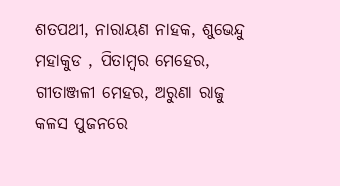ଶତପଥୀ, ନାରାୟଣ ନାହକ, ଶୁଭେନ୍ଦୁ ମହାକୁଡ , ପିତାମ୍ବର ମେହେର, ଗୀତାଞ୍ଜଳୀ ମେହର, ଅରୁଣା ରାଜୁ କଳସ ପୁଜନରେ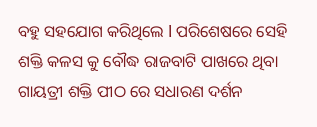ବହୁ ସହଯୋଗ କରିଥିଲେ l ପରିଶେଷରେ ସେହି ଶକ୍ତି କଳସ କୁ ବୌଦ୍ଧ ରାଜବାଟି ପାଖରେ ଥିବା ଗାୟତ୍ରୀ ଶକ୍ତି ପୀଠ ରେ ସଧାରଣ ଦର୍ଶନ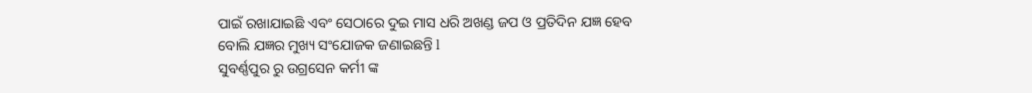ପାଇଁ ରଖାଯାଇଛି ଏବଂ ସେଠାରେ ଦୁଇ ମାସ ଧରି ଅଖଣ୍ଡ ଜପ ଓ ପ୍ରତିଦିନ ଯଜ୍ଞ ହେବ ବୋଲି ଯଜ୍ଞର ମୁଖ୍ୟ ସଂଯୋଜକ ଜଣାଇଛନ୍ତି l
ସୁବର୍ଣ୍ଣପୁର ରୁ ଉଗ୍ରସେନ କର୍ମୀ ଙ୍କ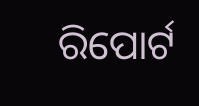ରିପୋର୍ଟ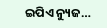ଇପିଏ ନ୍ୟୁଜ…